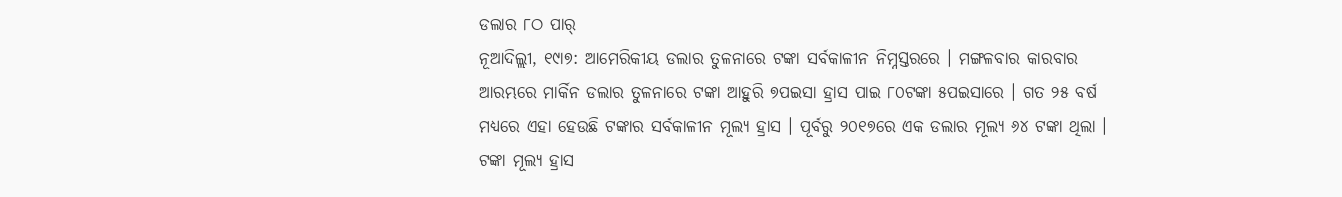ଡଲାର ୮ଠ ପାର୍
ନୂଆଦିଲ୍ଲୀ, ୧୯ା୭: ଆମେରିକୀୟ ଡଲାର ତୁଳନାରେ ଟଙ୍କା ସର୍ବକାଳୀନ ନିମ୍ନସ୍ତରରେ । ମଙ୍ଗଳବାର କାରବାର ଆରମ୍ଭରେ ମାର୍କିନ ଡଲାର ତୁଳନାରେ ଟଙ୍କା ଆହୁରି ୭ପଇସା ହ୍ରାସ ପାଇ ୮୦ଟଙ୍କା ୫ପଇସାରେ । ଗତ ୨୫ ବର୍ଷ ମଧ୍ୟରେ ଏହା ହେଉଛି ଟଙ୍କାର ସର୍ବକାଳୀନ ମୂଲ୍ୟ ହ୍ରାସ । ପୂର୍ବରୁ ୨୦୧୭ରେ ଏକ ଡଲାର ମୂଲ୍ୟ ୬୪ ଟଙ୍କା ଥିଲା । ଟଙ୍କା ମୂଲ୍ୟ ହ୍ରାସ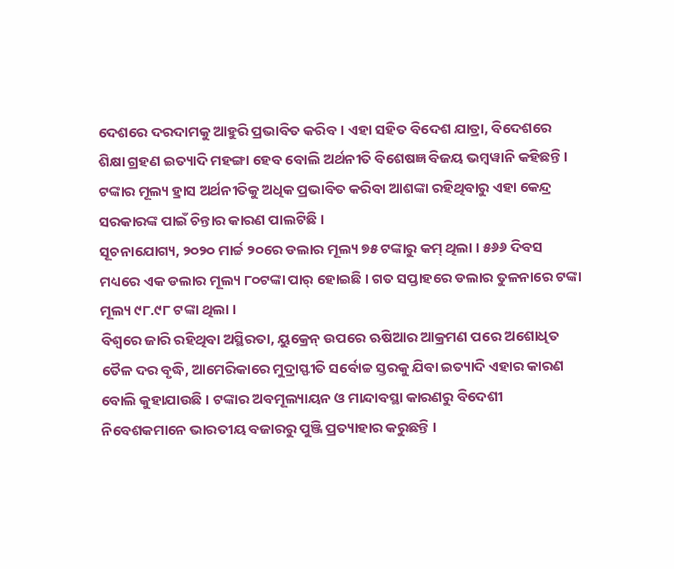ଦେଶରେ ଦରଦାମକୁ ଆହୁରି ପ୍ରଭାବିତ କରିବ । ଏହା ସହିତ ବିଦେଶ ଯାତ୍ରା, ବିଦେଶରେ ଶିକ୍ଷା ଗ୍ରହଣ ଇତ୍ୟାଦି ମହଙ୍ଗା ହେବ ବୋଲି ଅର୍ଥନୀତି ବିଶେଷଜ୍ଞ ବିଜୟ ଭମ୍ବୱାନି କହିଛନ୍ତି । ଟଙ୍କାର ମୂଲ୍ୟ ହ୍ରାସ ଅର୍ଥନୀତିକୁ ଅଧିକ ପ୍ରଭାବିତ କରିବା ଆଶଙ୍କା ରହିଥିବାରୁ ଏହା କେନ୍ଦ୍ର ସରକାରଙ୍କ ପାଇଁ ଚିନ୍ତାର କାରଣ ପାଲଟିଛି ।
ସୂଚନାଯୋଗ୍ୟ, ୨୦୨୦ ମାର୍ଚ୍ଚ ୨୦ରେ ଡଲାର ମୂଲ୍ୟ ୭୫ ଟଙ୍କାରୁ କମ୍ ଥିଲା । ୫୬୬ ଦିବସ ମଧ୍ୟରେ ଏକ ଡଲାର ମୂଲ୍ୟ ୮୦ଟଙ୍କା ପାର୍ ହୋଇଛି । ଗତ ସପ୍ତାହରେ ଡଲାର ତୁଳନାରେ ଟଙ୍କା ମୂଲ୍ୟ ୯୮.୯୮ ଟଙ୍କା ଥିଲା ।
ବିଶ୍ୱରେ ଜାରି ରହିଥିବା ଅସ୍ଥିରତା, ୟୁକ୍ରେନ୍ ଉପରେ ଋଷିଆର ଆକ୍ରମଣ ପରେ ଅଶୋଧିତ ତୈଳ ଦର ବୃଦ୍ଧି, ଆମେରିକାରେ ମୁଦ୍ରାସ୍ଫୀତି ସର୍ବୋଚ୍ଚ ସ୍ତରକୁ ଯିବା ଇତ୍ୟାଦି ଏହାର କାରଣ ବୋଲି କୁହାଯାଉଛି । ଟଙ୍କାର ଅବମୂଲ୍ୟାୟନ ଓ ମାନ୍ଦାବସ୍ଥା କାରଣରୁ ବିଦେଶୀ ନିବେଶକମାନେ ଭାରତୀୟ ବଜାରରୁ ପୁଞ୍ଜି ପ୍ରତ୍ୟାହାର କରୁଛନ୍ତି ।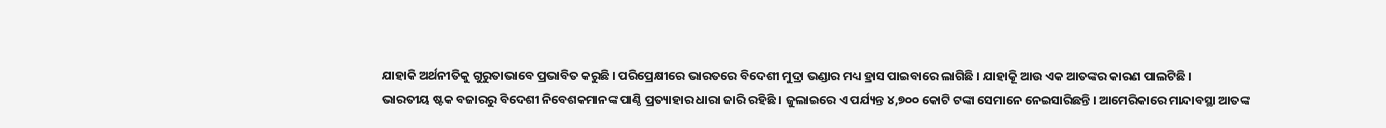ଯାହାକି ଅର୍ଥନୀତିକୁ ଗୁରୁତାଭାବେ ପ୍ରଭାବିତ କରୁଛି । ପରିପ୍ରେକ୍ଷୀରେ ଭାରତରେ ବିଦେଶୀ ମୁଦ୍ରା ଭଣ୍ଡାର ମଧ୍ୟ ହ୍ରାସ ପାଇବାରେ ଲାଗିଛି । ଯାହାକିୂ ଆଉ ଏକ ଆତଙ୍କର କାରଣ ପାଲଟିଛି ।
ଭାରତୀୟ ଷ୍ଟକ ବଜାରରୁ ବିଦେଶୀ ନିବେଶକମାନଙ୍କ ପାଣ୍ଠି ପ୍ରତ୍ୟାହାର ଧାରା ଜାରି ରହିଛି । ଜୁଲାଇରେ ଏ ପର୍ଯ୍ୟନ୍ତ ୪,୭୦୦ କୋଟି ଟଙ୍କା ସେମାନେ ନେଇସାରିଛନ୍ତି । ଆମେରିକାରେ ମାନ୍ଦାବସ୍ଥା ଆତଙ୍କ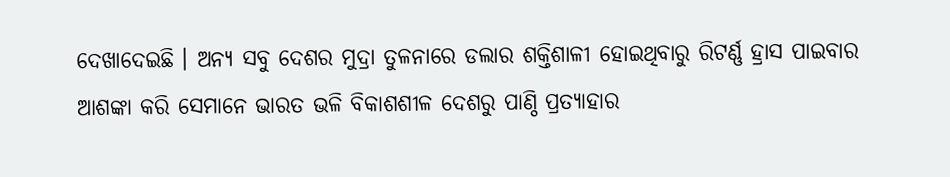ଦେଖାଦେଇଛି । ଅନ୍ୟ ସବୁ ଦେଶର ମୁଦ୍ରା ତୁଳନାରେ ଡଲାର ଶକ୍ତିଶାଳୀ ହୋଇଥିବାରୁ ରିଟର୍ଣ୍ଣ ହ୍ରାସ ପାଇବାର ଆଶଙ୍କା କରି ସେମାନେ ଭାରତ ଭଳି ବିକାଶଶୀଳ ଦେଶରୁ ପାଣ୍ଠି ପ୍ରତ୍ୟାହାର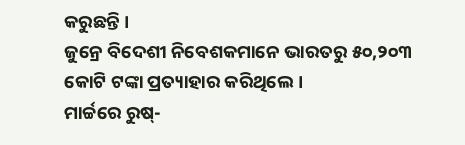କରୁଛନ୍ତି ।
ଜୁନ୍ରେ ବିଦେଶୀ ନିବେଶକମାନେ ଭାରତରୁ ୫୦,୨୦୩ କୋଟି ଟଙ୍କା ପ୍ରତ୍ୟାହାର କରିଥିଲେ ।
ମାର୍ଚ୍ଚରେ ରୁଷ୍-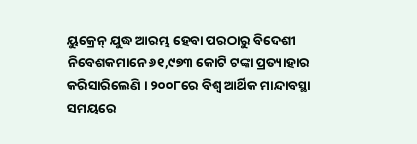ୟୁକ୍ରେନ୍ ଯୁଦ୍ଧ ଆରମ୍ଭ ହେବା ପରଠାରୁ ବିଦେଶୀ ନିବେଶକମାନେ ୬୧,୯୭୩ କୋଟି ଟଙ୍କା ପ୍ରତ୍ୟାହାର କରିସାରିଲେଣି । ୨୦୦୮ରେ ବିଶ୍ୱ ଆର୍ଥିକ ମାନ୍ଦାବସ୍ଥା ସମୟରେ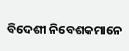ବିଦେଶୀ ନିବେଶକମାନେ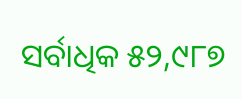ସର୍ବାଧିକ ୫୨,୯୮୭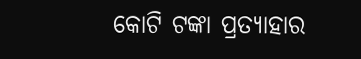କୋଟି ଟଙ୍କା ପ୍ରତ୍ୟାହାର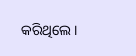କରିଥିଲେ ।